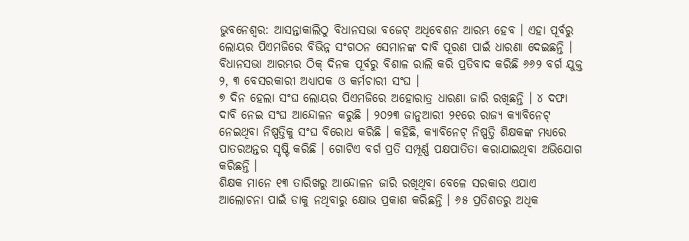ଭୁବନେଶ୍ୱର: ଆସନ୍ତାକାଲିଠୁ ବିଧାନସଭା ବଜେଟ୍ ଅଧିବେଶନ ଆରମ୍ଭ ହେବ । ଏହା ପୂର୍ବରୁ ଲୋୟର ପିଏମଜିରେ ବିଭିନ୍ନ ସଂଗଠନ ସେମାନଙ୍କ ଦାବି ପୂରଣ ପାଇଁ ଧାରଣା ଦେଇଛନ୍ତି । ବିଧାନସଭା ଆରମ୍ଭର ଠିକ୍ ଦିନକ ପୂର୍ବରୁ ବିଶାଳ ରାଲି କରି ପ୍ରତିବାଦ କରିଛି ୬୬୨ ବର୍ଗ ଯୁକ୍ତ ୨, ୩ ବେସରକାରୀ ଅଧ୍ୟାପକ ଓ କର୍ମଚାରୀ ସଂଘ ।
୭ ଦିନ ହେଲା ସଂଘ ଲୋୟର ପିଏମଜିରେ ଅହୋରାତ୍ର ଧାରଣା ଜାରି ରଖିଛନ୍ତି । ୪ ଦଫା ଦାବି ନେଇ ସଂଘ ଆନ୍ଦୋଳନ କରୁଛି । ୨୦୨୩ ଜାନୁଆରୀ ୨୧ରେ ରାଜ୍ୟ କ୍ୟାବିନେଟ୍ ନେଇଥିବା ନିଷ୍ପତ୍ତିକୁ ସଂଘ ବିରୋଧ କରିଛି । କହିଛି, କ୍ୟାବିନେଟ୍ ନିଷ୍ପତ୍ତି ଶିକ୍ଷକଙ୍କ ମଧ୍ୟରେ ପାତରଅନ୍ତର ସୃଷ୍ଟି କରିଛି । ଗୋଟିଏ ବର୍ଗ ପ୍ରତି ସମ୍ପୂର୍ଣ୍ଣ ପକ୍ଷପାତିତା କରାଯାଇଥିବା ଅଭିଯୋଗ କରିଛନ୍ତି ।
ଶିକ୍ଷକ ମାନେ ୧୩ ତାରିଖରୁ ଆନ୍ଦୋଳନ ଜାରି ରଖିଥିବା ବେଳେ ସରକାର ଏଯାଏ ଆଲୋଚନା ପାଇଁ ଡାକୁ ନଥିବାରୁ କ୍ଷୋଭ ପ୍ରକାଶ କରିଛନ୍ତି । ୬୫ ପ୍ରତିଶତରୁ ଅଧିକ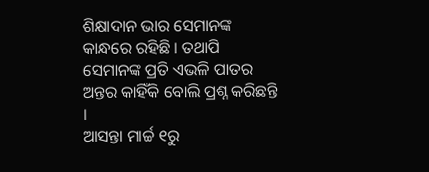ଶିକ୍ଷାଦାନ ଭାର ସେମାନଙ୍କ କାନ୍ଧରେ ରହିଛି । ତଥାପି ସେମାନଙ୍କ ପ୍ରତି ଏଭଳି ପାତର ଅନ୍ତର କାହିଁକି ବୋଲି ପ୍ରଶ୍ନ କରିଛନ୍ତି ।
ଆସନ୍ତା ମାର୍ଚ୍ଚ ୧ରୁ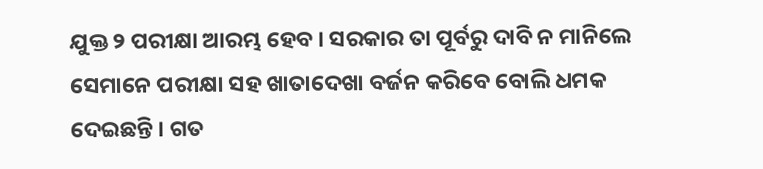ଯୁକ୍ତ ୨ ପରୀକ୍ଷା ଆରମ୍ଭ ହେବ । ସରକାର ତା ପୂର୍ବରୁ ଦାବି ନ ମାନିଲେ ସେମାନେ ପରୀକ୍ଷା ସହ ଖାତାଦେଖା ବର୍ଜନ କରିବେ ବୋଲି ଧମକ ଦେଇଛନ୍ତି । ଗତ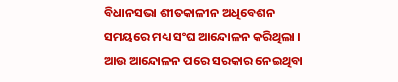ବିଧାନସଭା ଶୀତକାଳୀନ ଅଧିବେଶନ ସମୟରେ ମଧ୍ୟ ସଂଘ ଆନ୍ଦୋଳନ କରିଥିଲା । ଆଉ ଆନ୍ଦୋଳନ ପରେ ସରକାର ନେଇଥିବା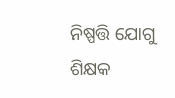ନିଷ୍ପତ୍ତି ଯୋଗୁ ଶିକ୍ଷକ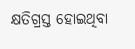କ୍ଷତିଗ୍ରସ୍ତ ହୋଇଥିବା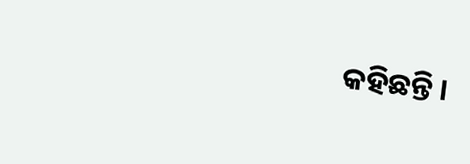କହିଛନ୍ତି ।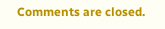Comments are closed.